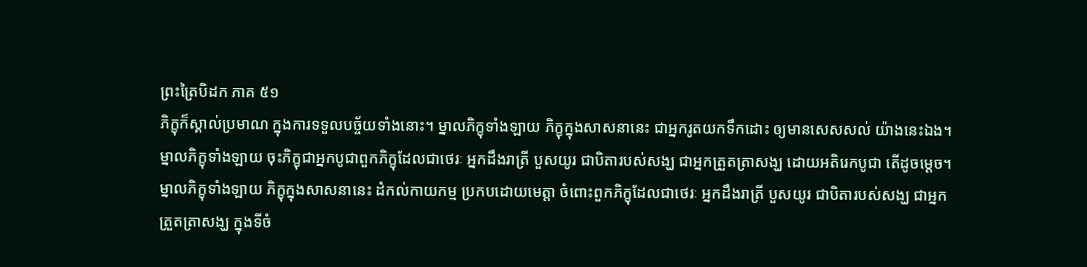ព្រះត្រៃបិដក ភាគ ៥១
ភិក្ខុក៏ស្គាល់ប្រមាណ ក្នុងការទទួលបច្ច័យទាំងនោះ។ ម្នាលភិក្ខុទាំងឡាយ ភិក្ខុក្នុងសាសនានេះ ជាអ្នករូតយកទឹកដោះ ឲ្យមានសេសសល់ យ៉ាងនេះឯង។ ម្នាលភិក្ខុទាំងឡាយ ចុះភិក្ខុជាអ្នកបូជាពួកភិក្ខុដែលជាថេរៈ អ្នកដឹងរាត្រី បួសយូរ ជាបិតារបស់សង្ឃ ជាអ្នកត្រួតត្រាសង្ឃ ដោយអតិរេកបូជា តើដូចម្តេច។ ម្នាលភិក្ខុទាំងឡាយ ភិក្ខុក្នុងសាសនានេះ ដំកល់កាយកម្ម ប្រកបដោយមេត្តា ចំពោះពួកភិក្ខុដែលជាថេរៈ អ្នកដឹងរាត្រី បួសយូរ ជាបិតារបស់សង្ឃ ជាអ្នកត្រួតត្រាសង្ឃ ក្នុងទីចំ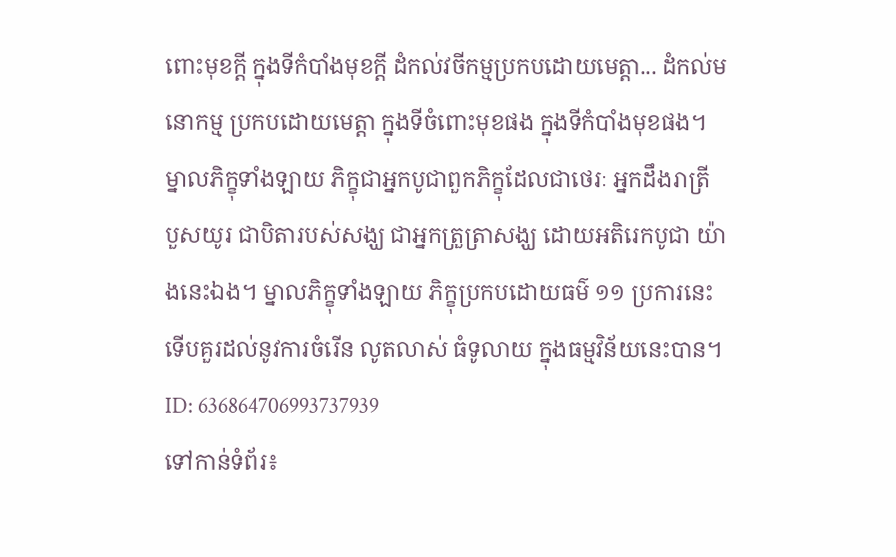ពោះមុខក្តី ក្នុងទីកំបាំងមុខក្តី ដំកល់វចីកម្មប្រកបដោយមេត្តា... ដំកល់មនោកម្ម ប្រកបដោយមេត្តា ក្នុងទីចំពោះមុខផង ក្នុងទីកំបាំងមុខផង។ ម្នាលភិក្ខុទាំងឡាយ ភិក្ខុជាអ្នកបូជាពួកភិក្ខុដែលជាថេរៈ អ្នកដឹងរាត្រី បួសយូរ ជាបិតារបស់សង្ឃ ជាអ្នកត្រួត្រាសង្ឃ ដោយអតិរេកបូជា យ៉ាងនេះឯង។ ម្នាលភិក្ខុទាំងឡាយ ភិក្ខុប្រកបដោយធម៌ ១១ ប្រការនេះ ទើបគួរដល់នូវការចំរើន លូតលាស់ ធំទូលាយ ក្នុងធម្មវិន័យនេះបាន។
ID: 636864706993737939
ទៅកាន់ទំព័រ៖